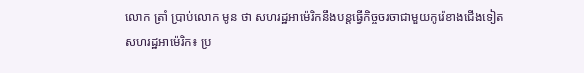លោក ត្រាំ ប្រាប់លោក មូន ថា សហរដ្ឋអាម៉េរិកនឹងបន្តធ្វើកិច្ចចរចាជាមួយកូរ៉េខាងជើងទៀត
សហរដ្ឋអាម៉េរិក៖ ប្រ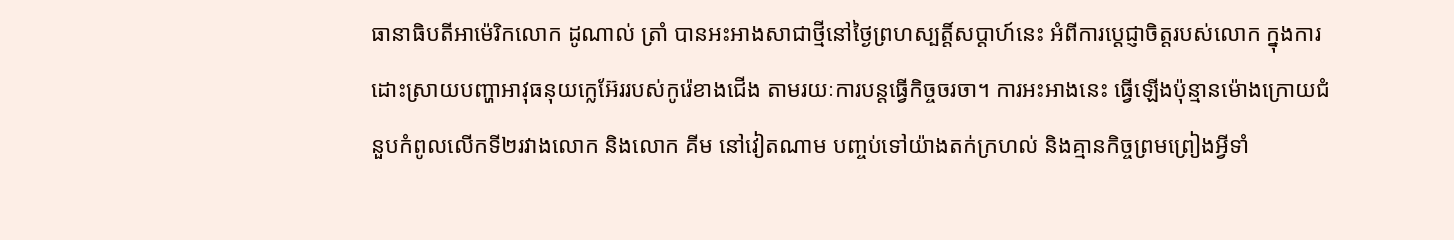ធានាធិបតីអាម៉េរិកលោក ដូណាល់ ត្រាំ បានអះអាងសាជាថ្មីនៅថ្ងៃព្រហស្បត្តិ៍សប្តាហ៍នេះ អំពីការប្តេជ្ញាចិត្តរបស់លោក ក្នុងការដោះស្រាយបញ្ហាអាវុធនុយក្លេអ៊ែររបស់កូរ៉េខាងជើង តាមរយៈការបន្តធ្វើកិច្ចចរចា។ ការអះអាងនេះ ធ្វើឡើងប៉ុន្មានម៉ោងក្រោយជំនួបកំពូលលើកទី២រវាងលោក និងលោក គីម នៅវៀតណាម បញ្ចប់ទៅយ៉ាងតក់ក្រហល់ និងគ្មានកិច្ចព្រមព្រៀងអ្វីទាំ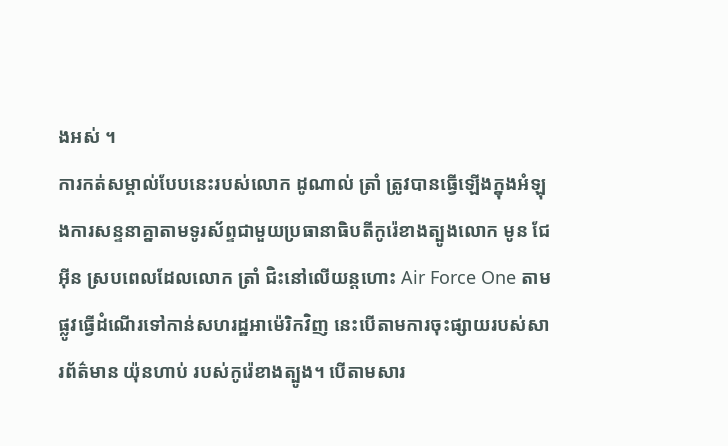ងអស់ ។
ការកត់សម្គាល់បែបនេះរបស់លោក ដូណាល់ ត្រាំ ត្រូវបានធ្វើឡើងក្នុងអំឡុងការសន្ទនាគ្នាតាមទូរស័ព្ទជាមួយប្រធានាធិបតីកូរ៉េខាងត្បូងលោក មូន ជែអ៊ីន ស្របពេលដែលលោក ត្រាំ ជិះនៅលើយន្តហោះ Air Force One តាមផ្លូវធ្វើដំណើរទៅកាន់សហរដ្ឋអាម៉េរិកវិញ នេះបើតាមការចុះផ្សាយរបស់សារព័ត៌មាន យ៉ុនហាប់ របស់កូរ៉េខាងត្បូង។ បើតាមសារ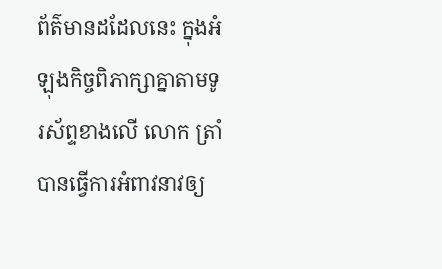ព័ត៌មានដដែលនេះ ក្នុងអំឡុងកិច្ចពិភាក្សាគ្នាតាមទូរស័ព្ទខាងលើ លោក ត្រាំ បានធ្វើការអំពាវនាវឲ្យ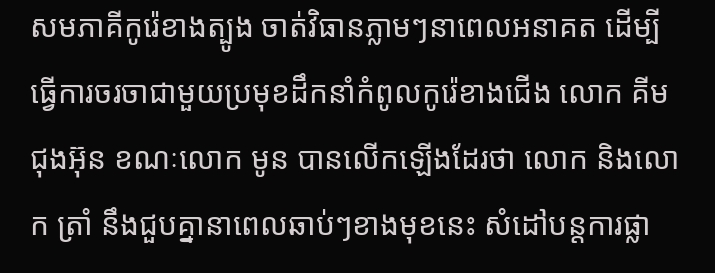សមភាគីកូរ៉េខាងត្បូង ចាត់វិធានភ្លាមៗនាពេលអនាគត ដើម្បីធ្វើការចរចាជាមួយប្រមុខដឹកនាំកំពូលកូរ៉េខាងជើង លោក គីម ជុងអ៊ុន ខណៈលោក មូន បានលើកឡើងដែរថា លោក និងលោក ត្រាំ នឹងជួបគ្នានាពេលឆាប់ៗខាងមុខនេះ សំដៅបន្តការផ្លា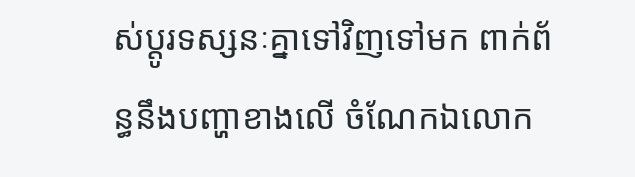ស់ប្តូរទស្សនៈគ្នាទៅវិញទៅមក ពាក់ព័ន្ធនឹងបញ្ហាខាងលើ ចំណែកឯលោក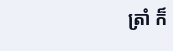ត្រាំ ក៏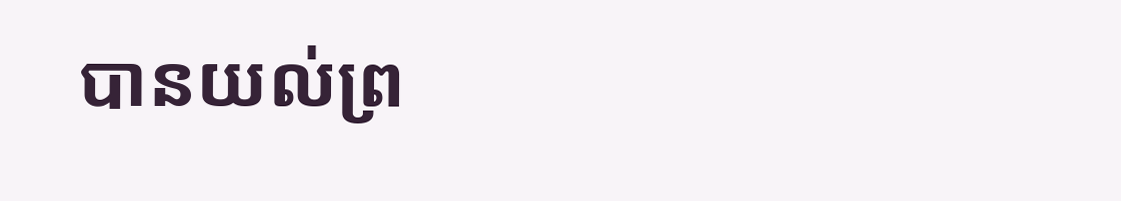បានយល់ព្រ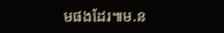មផងដែរ៕ម.ន